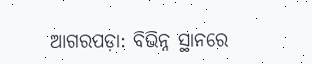ଆଗରପଡ଼ା: ବିଭିନ୍ନ ସ୍ଥାନରେ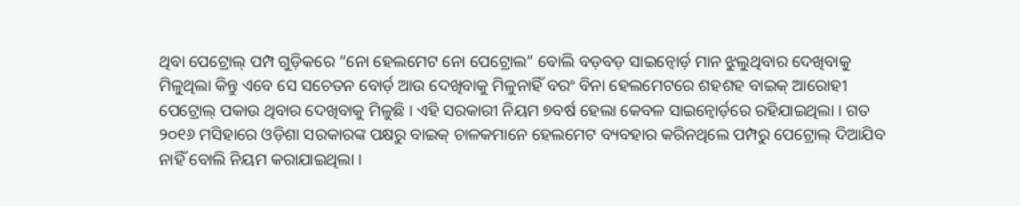ଥିବା ପେଟ୍ରୋଲ୍ ପମ୍ପ ଗୁଡ଼ିକରେ “ନୋ ହେଲମେଟ ନୋ ପେଟ୍ରୋଲ” ବୋଲି ବଡ଼ବଡ଼ ସାଇନ୍ବୋର୍ଡ଼ ମାନ ଝୁଲୁଥିବାର ଦେଖିବାକୁ ମିଳୁଥିଲା କିନ୍ତୁ ଏବେ ସେ ସଚେତନ ବୋର୍ଡ଼ ଆଉ ଦେଖିବାକୁ ମିଳୁନାହିଁ ବରଂ ବିନା ହେଲମେଟରେ ଶହଶହ ବାଇକ୍ ଆରୋହୀ ପେଟ୍ରୋଲ୍ ପକାଉ ଥିବାର ଦେଖିବାକୁ ମିଳୁଛି । ଏହି ସରକାରୀ ନିୟମ ୭ବର୍ଷ ହେଲା କେବଳ ସାଇନ୍ବୋର୍ଡ଼ରେ ରହିଯାଇଥିଲା । ଗତ ୨୦୧୬ ମସିହାରେ ଓଡ଼ିଶା ସରକାରଙ୍କ ପକ୍ଷରୁ ବାଇକ୍ ଚାଳକମାନେ ହେଲମେଟ ବ୍ୟବହାର କରିନଥିଲେ ପମ୍ପରୁ ପେଟ୍ରୋଲ୍ ଦିଆଯିବ ନାହିଁ ବୋଲି ନିୟମ କରାଯାଇଥିଲା ।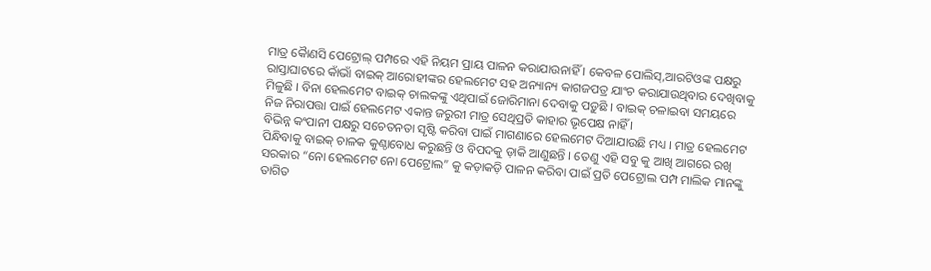ମାତ୍ର କୈାଣସି ପେଟ୍ରୋଲ୍ ପମ୍ପରେ ଏହି ନିୟମ ପ୍ରାୟ ପାଳନ କରାଯାଉନାହିଁ । କେବଳ ପୋଲିସ୍,ଆରଟିଓଙ୍କ ପକ୍ଷରୁ ରାସ୍ତାଘାଟରେ କାଁଭାଁ ବାଇକ୍ ଆରୋହୀଙ୍କର ହେଲମେଟ ସହ ଅନ୍ୟାନ୍ୟ କାଗଜପତ୍ର ଯାଂଚ କରାଯାଉଥିବାର ଦେଖିବାକୁ ମିଳୁଛି । ବିନା ହେଲମେଟ ବାଇକ୍ ଚାଲକଙ୍କୁ ଏଥିପାଇଁ ଜୋରିମାନା ଦେବାକୁ ପଡ଼ୁଛି । ବାଇକ୍ ଚଳାଇବା ସମୟରେ ନିଜ ନିରାପତ୍ତା ପାଇଁ ହେଲମେଟ ଏକାନ୍ତ ଜରୁରୀ ମାତ୍ର ସେଥିପ୍ରତି କାହାର ଭୃପେକ୍ଷ ନାହିଁ ।
ବିଭିନ୍ନ କଂପାନୀ ପକ୍ଷରୁ ସଚେତନତା ସୃଷ୍ଟି କରିବା ପାଇଁ ମାଗଣାରେ ହେଲମେଟ ଦିଆଯାଉଛି ମଧ୍ୟ । ମାତ୍ର ହେଲମେଟ ପିନ୍ଧିବାକୁ ବାଇକ୍ ଚାଳକ କୁଣ୍ଠାବୋଧ କରୁଛନ୍ତି ଓ ବିପଦକୁ ଡ଼ାକି ଆଣୁଛନ୍ତି । ତେଣୁ ଏହି ସବୁ କୁ ଆଖି ଆଗରେ ରଖି ସରକାର “ନୋ ହେଲମେଟ ନୋ ପେଟ୍ରୋଲ” କୁ କଡ଼ାକଡ଼ି ପାଳନ କରିବା ପାଇଁ ପ୍ରତି ପେଟ୍ରୋଲ ପମ୍ପ ମାଲିକ ମାନଙ୍କୁ ତାଗିତ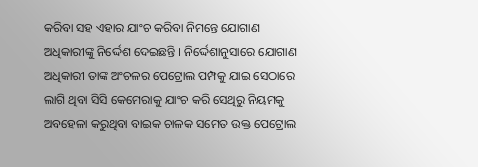କରିବା ସହ ଏହାର ଯାଂଚ କରିବା ନିମନ୍ତେ ଯୋଗାଣ ଅଧିକାରୀଙ୍କୁ ନିର୍ଦ୍ଦେଶ ଦେଇଛନ୍ତି । ନିର୍ଦ୍ଦେଶାନୁସାରେ ଯୋଗାଣ ଅଧିକାରୀ ତାଙ୍କ ଅଂଚଳର ପେଟ୍ରୋଲ ପମ୍ପକୁ ଯାଇ ସେଠାରେ ଲାଗି ଥିବା ସିସି କେମେରାକୁ ଯାଂଚ କରି ସେଥିରୁ ନିୟମକୁ ଅବହେଳା କରୁଥିବା ବାଇକ ଚାଳକ ସମେତ ଉକ୍ତ ପେଟ୍ରୋଲ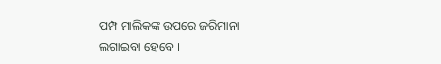ପମ୍ପ ମାଲିକଙ୍କ ଉପରେ ଜରିମାନା ଲଗାଇବା ହେବେ ।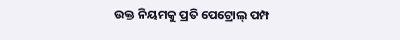ଉକ୍ତ ନିୟମକୁ ପ୍ରତି ପେଟ୍ରୋଲ୍ ପମ୍ପ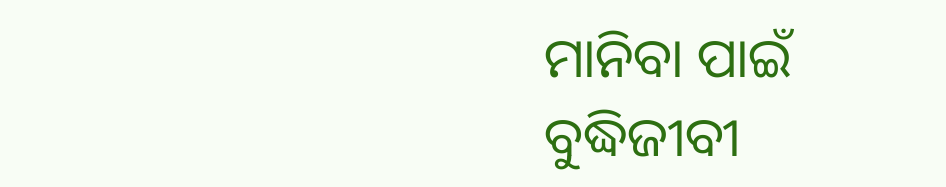ମାନିବା ପାଇଁ ବୁଦ୍ଧିଜୀବୀ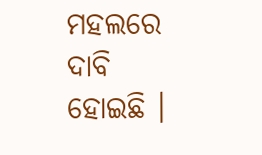ମହଲରେ ଦାବି ହୋଇଛି ।